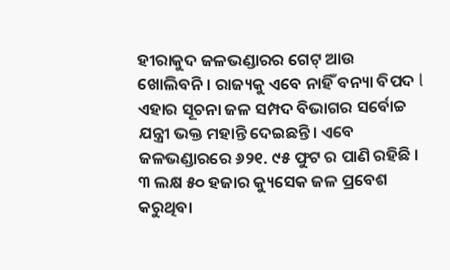ହୀରାକୁଦ ଜଳଭଣ୍ଡାରର ଗେଟ୍ ଆଉ ଖୋଲିବନି। ରାଜ୍ୟକୁ ଏବେ ନାହିଁ ବନ୍ୟା ବିପଦ l ଏହାର ସୂଚନା ଜଳ ସମ୍ପଦ ବିଭାଗର ସର୍ବୋଚ୍ଚ ଯନ୍ତ୍ରୀ ଭକ୍ତ ମହାନ୍ତି ଦେଇଛନ୍ତି। ଏବେ ଜଳଭଣ୍ଡାରରେ ୬୨୧. ୯୫ ଫୁଟ ର ପାଣି ରହିଛି । ୩ ଲକ୍ଷ ୫୦ ହଜାର କ୍ୟୁସେକ ଜଳ ପ୍ରବେଶ କରୁଥିବା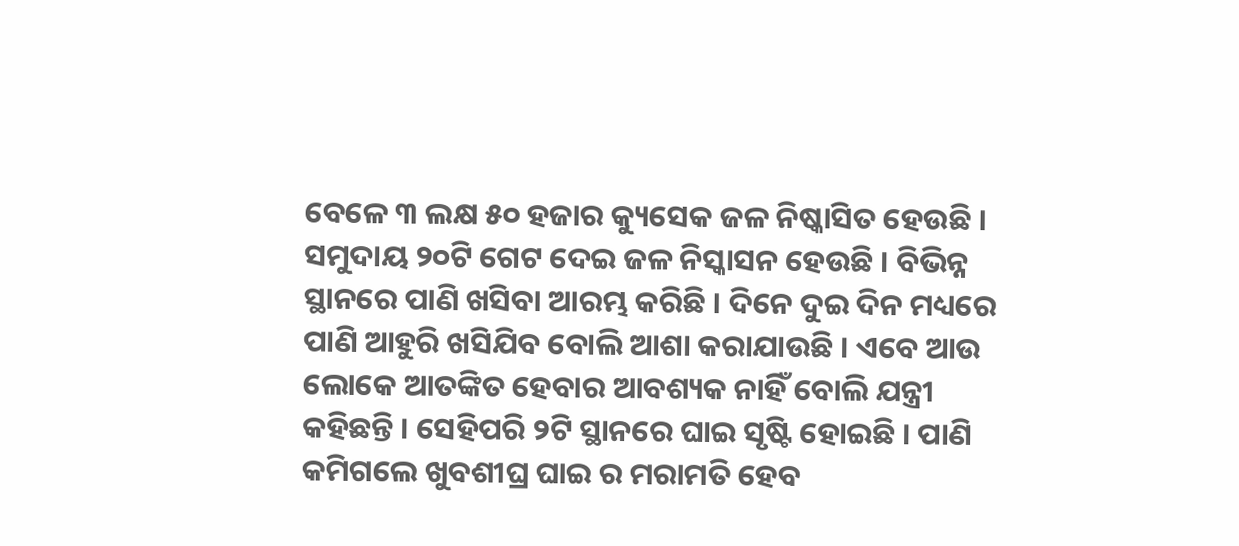ବେଳେ ୩ ଲକ୍ଷ ୫୦ ହଜାର କ୍ୟୁସେକ ଜଳ ନିଷ୍କାସିତ ହେଉଛି । ସମୁଦାୟ ୨୦ଟି ଗେଟ ଦେଇ ଜଳ ନିସ୍କାସନ ହେଉଛି । ବିଭିନ୍ନ ସ୍ଥାନରେ ପାଣି ଖସିବା ଆରମ୍ଭ କରିଛି । ଦିନେ ଦୁଇ ଦିନ ମଧ୍ୟରେ ପାଣି ଆହୁରି ଖସିଯିବ ବୋଲି ଆଶା କରାଯାଉଛି । ଏବେ ଆଉ ଲୋକେ ଆତଙ୍କିତ ହେବାର ଆବଶ୍ୟକ ନାହିଁ ବୋଲି ଯନ୍ତ୍ରୀ କହିଛନ୍ତି । ସେହିପରି ୨ଟି ସ୍ଥାନରେ ଘାଇ ସୃଷ୍ଟି ହୋଇଛି । ପାଣି କମିଗଲେ ଖୁବଶୀଘ୍ର ଘାଇ ର ମରାମତି ହେବ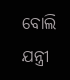ବୋଲି ଯନ୍ତ୍ରୀ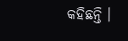କହିଛନ୍ତି ।